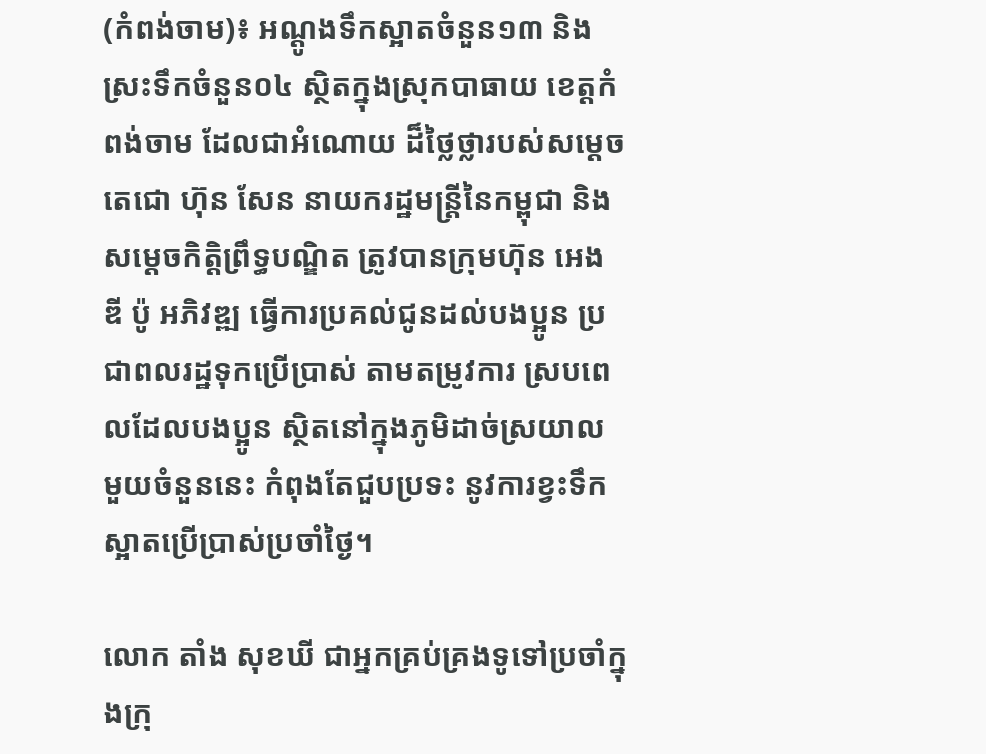(កំពង់ចាម)៖ អណ្តូងទឹកស្អាតចំនួន១៣ និងស្រះទឹកចំនួន០៤ ស្ថិតក្នុងស្រុកបាធាយ ខេត្តកំពង់ចាម ដែលជាអំណោយ ដ៏ថ្លៃថ្លារបស់សម្ដេចតេជោ ហ៊ុន សែន នាយករដ្ឋមន្រ្តីនៃកម្ពុជា និងសម្ដេចកិត្តិព្រឹទ្ធបណ្ឌិត ត្រូវបានក្រុមហ៊ុន អេង ឌី ប៉ូ អភិវឌ្ឍ ធ្វើការប្រគល់ជូនដល់បងប្អូន ប្រជាពលរដ្ឋទុកប្រើប្រាស់ តាមតម្រូវការ ស្របពេលដែលបងប្អូន ស្ថិតនៅក្នុងភូមិដាច់ស្រយាល មួយចំនួននេះ កំពុងតែជួបប្រទះ នូវការខ្វះទឹកស្អាតប្រើប្រាស់ប្រចាំថ្ងៃ។

លោក តាំង សុខឃី ជាអ្នកគ្រប់គ្រងទូទៅប្រចាំក្នុងក្រុ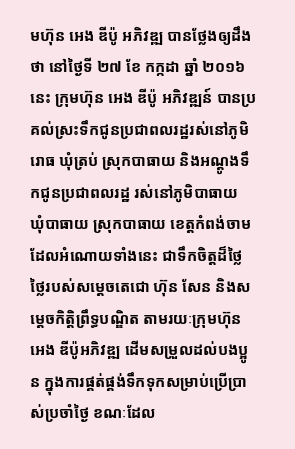មហ៊ុន អេង ឌីប៉ូ អភិវឌ្ឍ បានថ្លែងឲ្យដឹងថា នៅថ្ងៃទី ២៧ ខែ កក្កដា ឆ្នាំ ២០១៦ នេះ ក្រុមហ៊ុន អេង ឌីប៉ូ អភិវឌ្ឍន៍ បានប្រគល់ស្រះទឹកជូនប្រជាពលរដ្ឋរស់នៅភូមិរោធ ឃុំត្រប់ ស្រុកបាធាយ និងអណ្តូងទឹកជូនប្រជាពលរដ្ឋ រស់នៅភូមិបាធាយ ឃុំបាធាយ ស្រុកបាធាយ ខេត្តកំពង់ចាម ដែលអំណោយទាំងនេះ ជាទឹកចិត្តដ៏ថ្លៃថ្លៃរបស់សម្ដេចតេជោ ហ៊ុន សែន និងសម្ដេចកិត្តិព្រឹទ្ធបណ្ឌិត តាមរយៈក្រុមហ៊ុន អេង ឌីប៉ូអភិវឌ្ឍ ដើមសម្រួលដល់បងប្អូន ក្នុងការផ្គត់ផ្គង់ទឹកទុកសម្រាប់ប្រើប្រាស់ប្រចាំថ្ងៃ ខណៈដែល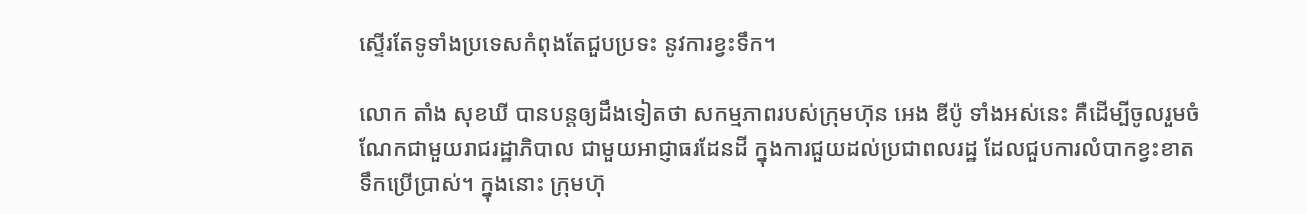ស្ទើរតែទូទាំងប្រទេសកំពុងតែជួបប្រទះ នូវការខ្វះទឹក។

លោក តាំង សុខឃី បានបន្តឲ្យដឹងទៀតថា សកម្មភាពរបស់ក្រុមហ៊ុន អេង ឌីប៉ូ ទាំងអស់នេះ គឺដើម្បីចូលរួមចំណែកជាមួយរាជរដ្ឋាភិបាល ជាមួយអាជ្ញាធរដែនដី ក្នុងការជួយដល់ប្រជាពលរដ្ឋ ដែលជួបការលំបាកខ្វះខាតទឹកប្រើប្រាស់។ ក្នុងនោះ ក្រុមហ៊ុ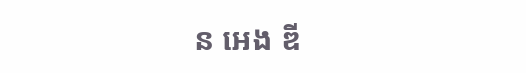ន អេង ឌី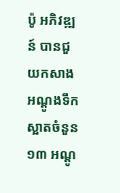ប៉ូ អភិវឌ្ឍន៍ បានជួយកសាងអណ្តូងទឹកស្អាតចំនួន១៣ អណ្តូ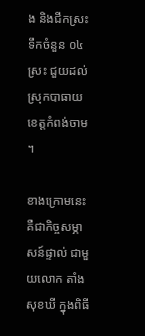ង និងជីកស្រះទឹកចំនួន ០៤ ស្រះ ជួយដល់ស្រុកបាធាយ ខេត្តកំពង់ចាម។

ខាងក្រោមនេះ គឺជាកិច្ចសម្ភាសន៍ផ្ទាល់ ជាមួយលោក តាំង សុខឃី ក្នុងពិធី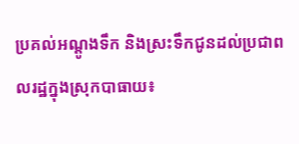ប្រគល់អណ្ដូងទឹក និងស្រះទឹកជូនដល់ប្រជាពលរដ្ឋក្នុងស្រុកបាធាយ៖